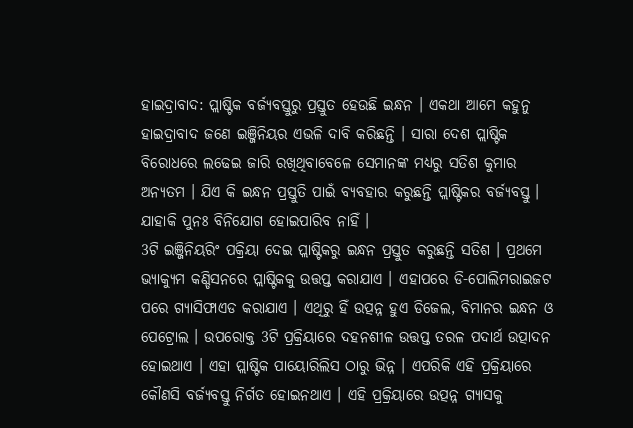ହାଇଦ୍ରାବାଦ: ପ୍ଲାଷ୍ଟିକ ବର୍ଜ୍ୟବସ୍ତୁରୁ ପ୍ରସ୍ତୁତ ହେଉଛି ଇନ୍ଧନ । ଏକଥା ଆମେ କହୁନୁ ହାଇଦ୍ରାବାଦ ଜଣେ ଇଞ୍ଜିନିୟର ଏଭଳି ଦାବି କରିଛନ୍ତି । ସାରା ଦେଶ ପ୍ଲାଷ୍ଟିକ ବିରୋଧରେ ଲଢେଇ ଜାରି ରଖିଥିବାବେଳେ ସେମାନଙ୍କ ମଧ୍ୟରୁ ସତିଶ କୁମାର ଅନ୍ୟତମ । ଯିଏ କି ଇନ୍ଧନ ପ୍ରସ୍ତୁତି ପାଇଁ ବ୍ୟବହାର କରୁଛନ୍ତି ପ୍ଲାଷ୍ଟିକର ବର୍ଜ୍ୟବସ୍ତୁ । ଯାହାକି ପୁନଃ ବିନିଯୋଗ ହୋଇପାରିବ ନାହିଁ ।
3ଟି ଇଞ୍ଜିନିୟରିଂ ପକ୍ରିୟା ଦେଇ ପ୍ଲାଷ୍ଟିକରୁ ଇନ୍ଧନ ପ୍ରସ୍ତୁତ କରୁଛନ୍ତି ସତିଶ । ପ୍ରଥମେ ଭ୍ୟାକ୍ୟୁମ କଣ୍ଡିସନରେ ପ୍ଲାଷ୍ଟିକକୁ ଉତ୍ତପ୍ତ କରାଯାଏ । ଏହାପରେ ଡି-ପୋଲିମରାଇଜଟ ପରେ ଗ୍ୟାସିଫାଏଡ କରାଯାଏ । ଏଥିରୁ ହିଁ ଉତ୍ପନ୍ନ ହୁଏ ଡିଜେଲ, ବିମାନର ଇନ୍ଧନ ଓ ପେଟ୍ରୋଲ । ଉପରୋକ୍ତ 3ଟି ପ୍ରକ୍ରିୟାରେ ଦହନଶୀଳ ଉତ୍ତପ୍ତ ତରଳ ପଦାର୍ଥ ଉତ୍ପାଦନ ହୋଇଥାଏ । ଏହା ପ୍ଲାଷ୍ଟିକ ପାୟୋରିଲିସ ଠାରୁ ଭିନ୍ନ । ଏପରିକି ଏହି ପ୍ରକ୍ରିୟାରେ କୌଣସି ବର୍ଜ୍ୟବସ୍ତୁ ନିର୍ଗତ ହୋଇନଥାଏ । ଏହି ପ୍ରକ୍ରିୟାରେ ଉତ୍ପନ୍ନ ଗ୍ୟାସକୁ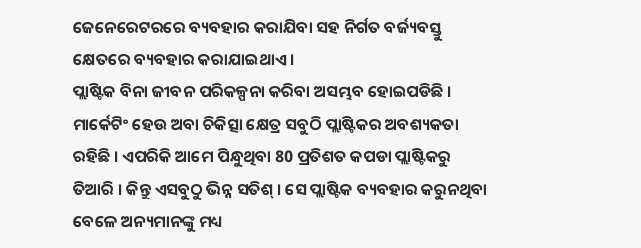ଜେନେରେଟରରେ ବ୍ୟବହାର କରାଯିବା ସହ ନିର୍ଗତ ବର୍ଜ୍ୟବସ୍ତୁ କ୍ଷେତରେ ବ୍ୟବହାର କରାଯାଇଥାଏ ।
ପ୍ଲାଷ୍ଟିକ ବିନା ଜୀବନ ପରିକଳ୍ପନା କରିବା ଅସମ୍ଭବ ହୋଇପଡିଛି । ମାର୍କେଟିଂ ହେଉ ଅବା ଚିକିତ୍ସା କ୍ଷେତ୍ର ସବୁଠି ପ୍ଲାଷ୍ଟିକର ଅବଶ୍ୟକତା ରହିଛି । ଏପରିକି ଆମେ ପିନ୍ଧୁଥିବା 80 ପ୍ରତିଶତ କପଡା ପ୍ଲାଷ୍ଟିକରୁ ତିଆରି । କିନ୍ତୁ ଏସବୁଠୁ ଭିନ୍ନ ସତିଶ୍ । ସେ ପ୍ଲାଷ୍ଟିକ ବ୍ୟବହାର କରୁନଥିବା ବେଳେ ଅନ୍ୟମାନଙ୍କୁ ମଧ୍ୟ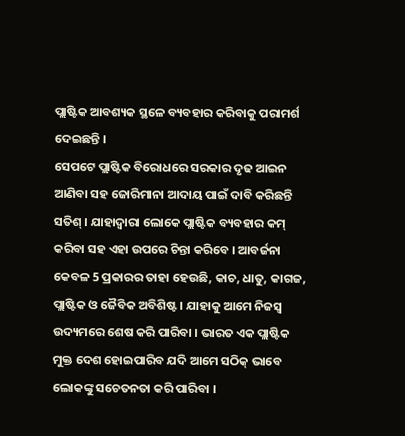ପ୍ଲାଷ୍ଟିକ ଆବଶ୍ୟକ ସ୍ଥଳେ ବ୍ୟବହାର କରିବାକୁ ପରାମର୍ଶ ଦେଇଛନ୍ତି ।
ସେପଟେ ପ୍ଲାଷ୍ଟିକ ବିରୋଧରେ ସରକାର ଦୃଢ ଆଇନ ଆଣିବା ସହ ଜୋରିମାନା ଆଦାୟ ପାଇଁ ଦାବି କରିଛନ୍ତି ସତିଶ୍ । ଯାହାଦ୍ବାରା ଲୋକେ ପ୍ଲାଷ୍ଟିକ ବ୍ୟବହାର କମ୍ କରିବା ସହ ଏହା ଉପରେ ଚିନ୍ତା କରିବେ । ଆବର୍ଜନା କେବଳ 5 ପ୍ରକାରର ତାହା ହେଉଛି, କାଚ, ଧାତୁ, କାଗଜ, ପ୍ଲାଷ୍ଟିକ ଓ ଜୈବିକ ଅବିଶିଷ୍ଟ । ଯାହାକୁ ଆମେ ନିଜସ୍ବ ଉଦ୍ୟମରେ ଶେଷ କରି ପାରିବା । ଭାରତ ଏକ ପ୍ଲାଷ୍ଟିକ ମୁକ୍ତ ଦେଶ ହୋଇପାରିବ ଯଦି ଆମେ ସଠିକ୍ ଭାବେ ଲୋକଙ୍କୁ ସଚେତନତା କରି ପାରିବା ।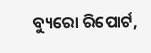ବ୍ୟୁରୋ ରିପୋର୍ଟ,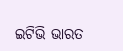ଇଟିଭି ଭାରତ